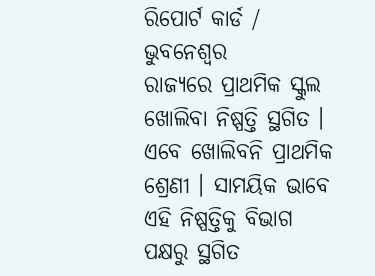ରିପୋର୍ଟ କାର୍ଡ / ଭୁବନେଶ୍ୱର
ରାଜ୍ୟରେ ପ୍ରାଥମିକ ସ୍କୁଲ ଖୋଲିବା ନିଷ୍ପତ୍ତି ସ୍ଥଗିତ । ଏବେ ଖୋଲିବନି ପ୍ରାଥମିକ ଶ୍ରେଣୀ । ସାମୟିକ ଭାବେ ଏହି ନିଷ୍ପତ୍ତିକୁ ବିଭାଗ ପକ୍ଷରୁ ସ୍ଥଗିତ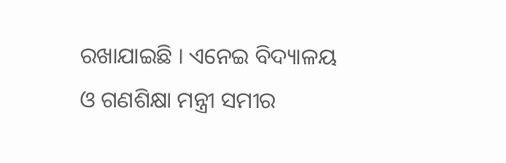ରଖାଯାଇଛି । ଏନେଇ ବିଦ୍ୟାଳୟ ଓ ଗଣଶିକ୍ଷା ମନ୍ତ୍ରୀ ସମୀର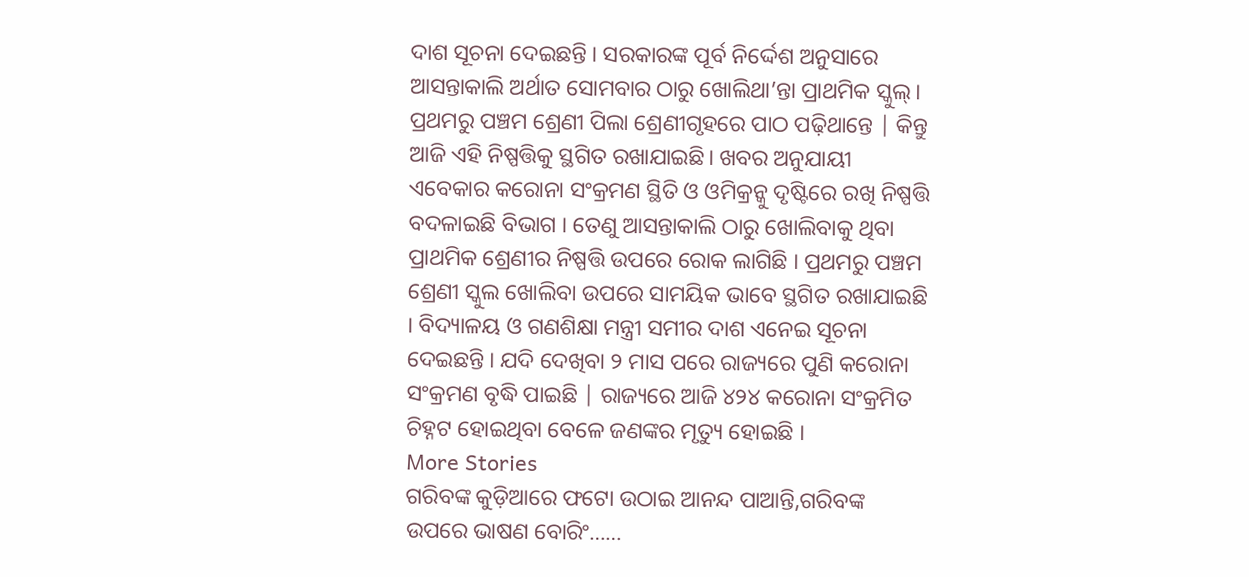ଦାଶ ସୂଚନା ଦେଇଛନ୍ତି । ସରକାରଙ୍କ ପୂର୍ବ ନିର୍ଦ୍ଦେଶ ଅନୁସାରେ ଆସନ୍ତାକାଲି ଅର୍ଥାତ ସୋମବାର ଠାରୁ ଖୋଲିଥା’ନ୍ତା ପ୍ରାଥମିକ ସ୍କୁଲ୍। ପ୍ରଥମରୁ ପଞ୍ଚମ ଶ୍ରେଣୀ ପିଲା ଶ୍ରେଣୀଗୃହରେ ପାଠ ପଢ଼ିଥାନ୍ତେ | କିନ୍ତୁ ଆଜି ଏହି ନିଷ୍ପତ୍ତିକୁ ସ୍ଥଗିତ ରଖାଯାଇଛି। ଖବର ଅନୁଯାୟୀ ଏବେକାର କରୋନା ସଂକ୍ରମଣ ସ୍ଥିତି ଓ ଓମିକ୍ରନ୍କୁ ଦୃଷ୍ଟିରେ ରଖି ନିଷ୍ପତ୍ତି ବଦଳାଇଛି ବିଭାଗ । ତେଣୁ ଆସନ୍ତାକାଲି ଠାରୁ ଖୋଲିବାକୁ ଥିବା ପ୍ରାଥମିକ ଶ୍ରେଣୀର ନିଷ୍ପତ୍ତି ଉପରେ ରୋକ ଲାଗିଛି । ପ୍ରଥମରୁ ପଞ୍ଚମ ଶ୍ରେଣୀ ସ୍କୁଲ ଖୋଲିବା ଉପରେ ସାମୟିକ ଭାବେ ସ୍ଥଗିତ ରଖାଯାଇଛି । ବିଦ୍ୟାଳୟ ଓ ଗଣଶିକ୍ଷା ମନ୍ତ୍ରୀ ସମୀର ଦାଶ ଏନେଇ ସୂଚନା ଦେଇଛନ୍ତି । ଯଦି ଦେଖିବା ୨ ମାସ ପରେ ରାଜ୍ୟରେ ପୁଣି କରୋନା ସଂକ୍ରମଣ ବୃଦ୍ଧି ପାଇଛି | ରାଜ୍ୟରେ ଆଜି ୪୨୪ କରୋନା ସଂକ୍ରମିତ ଚିହ୍ନଟ ହୋଇଥିବା ବେଳେ ଜଣଙ୍କର ମୃତ୍ୟୁ ହୋଇଛି ।
More Stories
ଗରିବଙ୍କ କୁଡ଼ିଆରେ ଫଟୋ ଉଠାଇ ଆନନ୍ଦ ପାଆନ୍ତି,ଗରିବଙ୍କ ଉପରେ ଭାଷଣ ବୋରିଂ……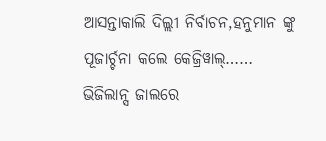ଆସନ୍ତାକାଲି ଦିଲ୍ଲୀ ନିର୍ବାଚନ,ହନୁମାନ ଙ୍କୁ ପୂଜାର୍ଚ୍ଚନା କଲେ କେଜ୍ରିୱାଲ୍……
ଭିଜିଲାନ୍ସ ଜାଲରେ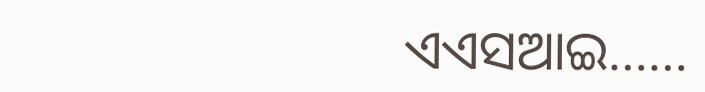ଏଏସଆଇ……